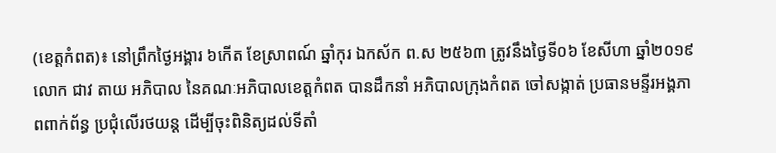(ខេត្តកំពត)៖ នៅព្រឹកថ្ងៃអង្គារ ៦កើត ខែស្រាពណ៍ ឆ្នាំកុរ ឯកស័ក ព.ស ២៥៦៣ ត្រូវនឹងថ្ងៃទី០៦ ខែសីហា ឆ្នាំ២០១៩ លោក ជាវ តាយ អភិបាល នៃគណៈអភិបាលខេត្តកំពត បានដឹកនាំ អភិបាលក្រុងកំពត ចៅសង្កាត់ ប្រធានមន្ទីរអង្គភាពពាក់ព័ន្ធ ប្រជុំលើរថយន្ត ដើម្បីចុះពិនិត្យដល់ទីតាំ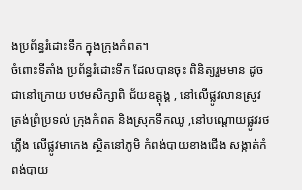ងប្រព័ន្ធរំដោះទឹក ក្នុងក្រុងកំពត។
ចំពោះទីតាំង ប្រព័ន្ធរំដោះទឹក ដែលបានចុះ ពិនិត្យរួមមាន ដូចជានៅក្រោយ បឋមសិក្សាពិ ជ័យឧត្តុង្គ , នៅលើផ្លូវលានស្រូវ ត្រង់ព្រំប្រទល់ ក្រុងកំពត និងស្រុកទឹកឈូ ,នៅបណ្តោយផ្លូវរថភ្លើង លើផ្លូវមាកេង ស្ថិតនៅភូមិ កំពង់បាយខាងជើង សង្កាត់កំពង់បាយ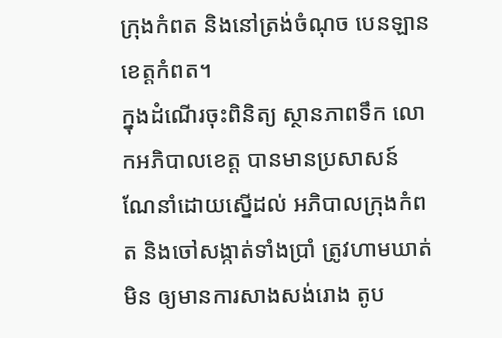ក្រុងកំពត និងនៅត្រង់ចំណុច បេនឡានខេត្តកំពត។
ក្នុងដំណើរចុះពិនិត្យ ស្ថានភាពទឹក លោកអភិបាលខេត្ត បានមានប្រសាសន៍ ណែនាំដោយស្នើដល់ អភិបាលក្រុងកំពត និងចៅសង្កាត់ទាំងប្រាំ ត្រូវហាមឃាត់មិន ឲ្យមានការសាងសង់រោង តូប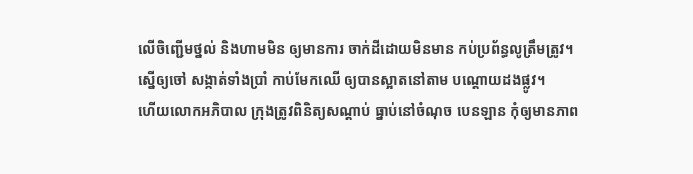លើចិញ្ជើមថ្នល់ និងហាមមិន ឲ្យមានការ ចាក់ដីដោយមិនមាន កប់ប្រព័ន្ធលូត្រឹមត្រូវ។
ស្នើឲ្យចៅ សង្កាត់ទាំងប្រាំ កាប់មែកឈើ ឲ្យបានស្អាតនៅតាម បណ្តោយដងផ្លូវ។
ហើយលោកអភិបាល ក្រុងត្រូវពិនិត្យសណ្តាប់ ធ្នាប់នៅចំណុច បេនឡាន កុំឲ្យមានភាព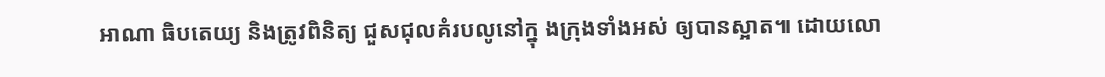អាណា ធិបតេយ្យ និងត្រូវពិនិត្យ ជួសជុលគំរបលូនៅក្នុ ងក្រុងទាំងអស់ ឲ្យបានស្អាត៕ ដោយលោ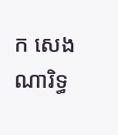ក សេង ណារិទ្ធ